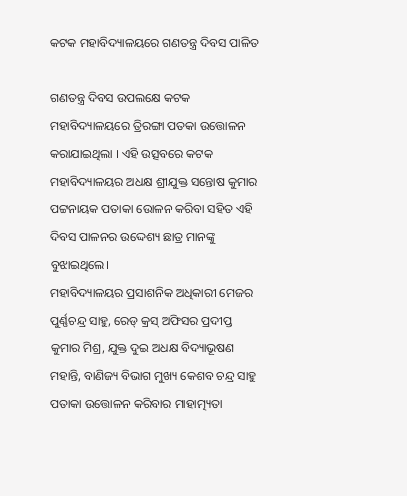କଟକ ମହାବିଦ୍ୟାଳୟରେ ଗଣତନ୍ତ୍ର ଦିବସ ପାଳିତ

ଗଣତନ୍ତ୍ର ଦିବସ ଉପଲକ୍ଷେ କଟକ ମହାବିଦ୍ୟାଳୟରେ ତ୍ରିରଙ୍ଗା ପତକା ଉତ୍ତୋଳନ କରାଯାଇଥିଲା । ଏହି ଉତ୍ସବରେ କଟକ ମହାବିଦ୍ୟାଳୟର ଅଧକ୍ଷ ଶ୍ରୀଯୁକ୍ତ ସନ୍ତୋଷ କୁମାର ପଟ୍ଟନାୟକ ପତାକା ଉୋଳନ କରିବା ସହିତ ଏହି ଦିବସ ପାଳନର ଉଦ୍ଦେଶ୍ୟ ଛାତ୍ର ମାନଙ୍କୁ ବୁଝାଇଥିଲେ।
ମହାବିଦ୍ୟାଳୟର ପ୍ରସାଶନିକ ଅଧିକାରୀ ମେଜର ପୁର୍ଣ୍ଣଚନ୍ଦ୍ର ସାହୁ, ରେଡ୍ କ୍ରସ୍ ଅଫିସର ପ୍ରଦୀପ୍ତ କୁମାର ମିଶ୍ର, ଯୁକ୍ତ ଦୁଇ ଅଧକ୍ଷ ବିଦ୍ୟାଭୂଷଣ ମହାନ୍ତି, ବାଣିଜ୍ୟ ବିଭାଗ ମୁଖ୍ୟ କେଶବ ଚନ୍ଦ୍ର ସାହୁ ପତାକା ଉତ୍ତୋଳନ କରିବାର ମାହାତ୍ମ୍ୟତା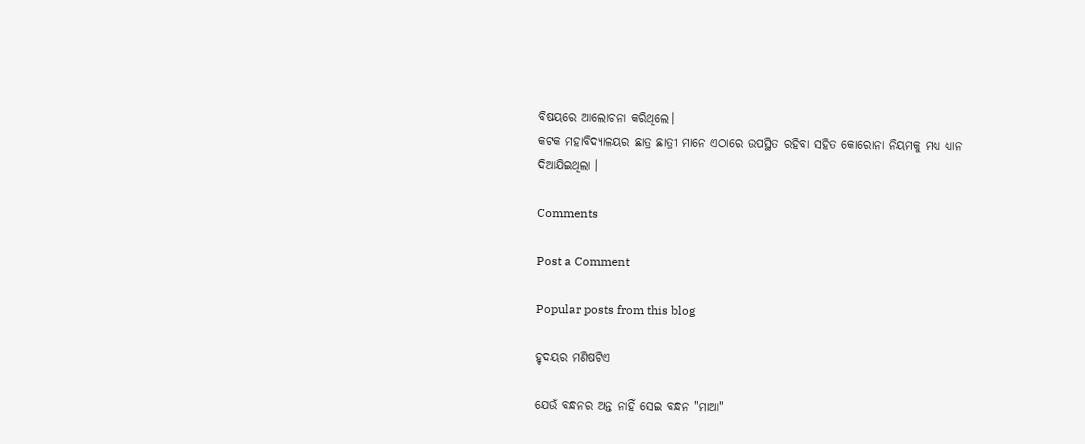ବିଷୟରେ ଆଲୋଚନା କରିଥିଲେ।
କଟକ ମହାବିଦ୍ୟାଳୟର ଛାତ୍ର ଛାତ୍ରୀ ମାନେ ଏଠାରେ ଉପସ୍ଥିତ ରହିବା ସହିତ କୋରୋନା ନିୟମକୁ ମଧ୍ୟ ଧ୍ୟାନ ଦିଆଯିଇଥିଲା ।

Comments

Post a Comment

Popular posts from this blog

ହୃଦୟର ମଣିଷଟିଏ

ଯେଉଁ ବନ୍ଧନର ଅନ୍ତ ନାହିଁ ସେଇ ବନ୍ଧନ "ମାଆ"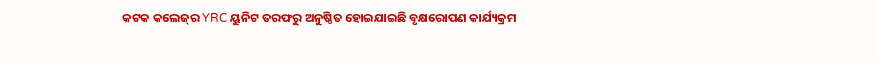କଟକ କଲେଜ୍‌ର YRC ୟୁନିଟ ତରଫରୁ ଅନୁଷ୍ଠିତ ହୋଇଯାଇଛି ବୃକ୍ଷରୋପଣ କାର୍ଯ୍ୟକ୍ରମ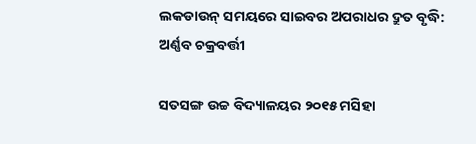ଲକଡାଉନ୍ ସମୟରେ ସାଇବର ଅପରାଧର ଦ୍ରୁତ ବୃଦ୍ଧି: ଅର୍ଣ୍ଣବ ଚକ୍ରବର୍ତ୍ତୀ

ସତସଙ୍ଗ ଉଚ୍ଚ ବିଦ୍ୟାଳୟର ୨୦୧୫ ମସିହା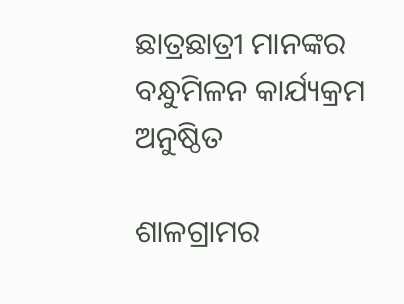ଛାତ୍ରଛାତ୍ରୀ ମାନଙ୍କର ବନ୍ଧୁମିଳନ କାର୍ଯ୍ୟକ୍ରମ ଅନୁଷ୍ଠିତ

ଶାଳଗ୍ରାମର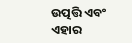ଉତ୍ପତ୍ତି ଏବଂ ଏହାର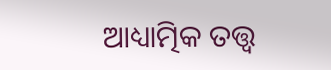ଆଧ୍ୟାତ୍ମିକ ତତ୍ତ୍ଵ